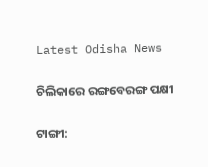Latest Odisha News

ଚିଲିକାରେ ରଙ୍ଗବେରଙ୍ଗ ପକ୍ଷୀ

ଟାଙ୍ଗୀ: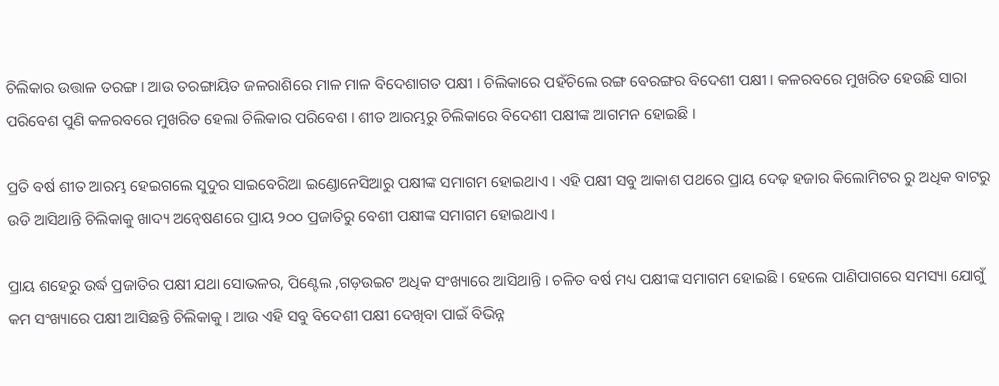ଚିଲିକାର ଉତ୍ତାଳ ତରଙ୍ଗ । ଆଉ ତରଙ୍ଗାୟିତ ଜଳରାଶିରେ ମାଳ ମାଳ ବିଦେଶାଗତ ପକ୍ଷୀ । ଚିଲିକାରେ ପହଁଚିଲେ ରଙ୍ଗ ବେରଙ୍ଗର ବିଦେଶୀ ପକ୍ଷୀ । କଳରବରେ ମୁଖରିତ ହେଉଛି ସାରା ପରିବେଶ ପୁଣି କଳରବରେ ମୁଖରିତ ହେଲା ଚିଲିକାର ପରିବେଶ । ଶୀତ ଆରମ୍ଭରୁ ଚିଲିକାରେ ବିଦେଶୀ ପକ୍ଷୀଙ୍କ ଆଗମନ ହୋଇଛି ।

ପ୍ରତି ବର୍ଷ ଶୀତ ଆରମ୍ଭ ହେଇଗଲେ ସୁଦୁର ସାଇବେରିଆ ଇଣ୍ଡୋନେସିଆରୁ ପକ୍ଷୀଙ୍କ ସମାଗମ ହୋଇଥାଏ । ଏହି ପକ୍ଷୀ ସବୁ ଆକାଶ ପଥରେ ପ୍ରାୟ ଦେଢ଼ ହଜାର କିଲୋମିଟର ରୁ ଅଧିକ ବାଟରୁ ଉଡି ଆସିଥାନ୍ତି ଚିଲିକାକୁ ଖାଦ୍ୟ ଅନ୍ୱେଷଣରେ ପ୍ରାୟ ୨୦୦ ପ୍ରଜାତିରୁ ବେଶୀ ପକ୍ଷୀଙ୍କ ସମାଗମ ହୋଇଥାଏ ।

ପ୍ରାୟ ଶହେରୁ ଉର୍ଦ୍ଧ ପ୍ରଜାତିର ପକ୍ଷୀ ଯଥା ସୋଭଳର, ପିଣ୍ଟେଲ ,ଗଡ଼ଉଇଟ ଅଧିକ ସଂଖ୍ୟାରେ ଆସିଥାନ୍ତି । ଚଳିତ ବର୍ଷ ମଧ୍ୟ ପକ୍ଷୀଙ୍କ ସମାଗମ ହୋଇଛି । ହେଲେ ପାଣିପାଗରେ ସମସ୍ୟା ଯୋଗୁଁ କମ ସଂଖ୍ୟାରେ ପକ୍ଷୀ ଆସିଛନ୍ତି ଚିଲିକାକୁ । ଆଉ ଏହି ସବୁ ବିଦେଶୀ ପକ୍ଷୀ ଦେଖିବା ପାଇଁ ବିଭିନ୍ନ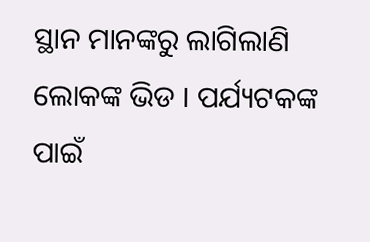ସ୍ଥାନ ମାନଙ୍କରୁ ଲାଗିଲାଣି ଲୋକଙ୍କ ଭିଡ । ପର୍ଯ୍ୟଟକଙ୍କ ପାଇଁ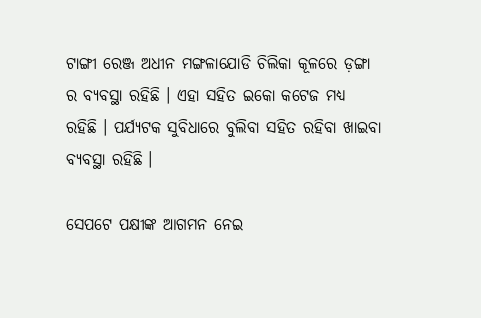ଟାଙ୍ଗୀ ରେଞ୍ଜ ଅଧୀନ ମଙ୍ଗଳାଯୋଡି ଚିଲିକା କୂଳରେ ଡ଼ଙ୍ଗା ର ବ୍ୟବସ୍ଥା ରହିଛି । ଏହା ସହିତ ଇକୋ କଟେଜ ମଧ୍ୟ ରହିଛି । ପର୍ଯ୍ୟଟକ ସୁବିଧାରେ ବୁଲିବା ସହିତ ରହିବା ଖାଇବା ବ୍ୟବସ୍ଥା ରହିଛି ।

ସେପଟେ ପକ୍ଷୀଙ୍କ ଆଗମନ ନେଇ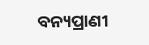ବନ୍ୟପ୍ରାଣୀ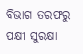ବିଭାଗ ତରଫରୁ ପକ୍ଷୀ ସୁରକ୍ଷା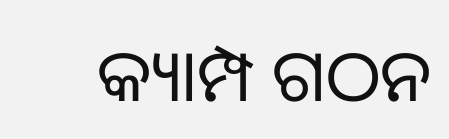କ୍ୟାମ୍ପ ଗଠନ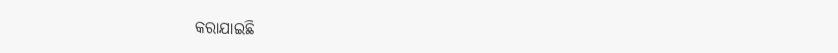କରାଯାଇଛି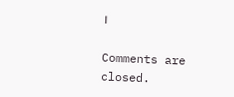।

Comments are closed.